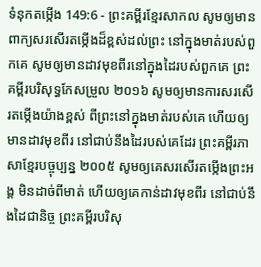ទំនុកតម្កើង 149:6 - ព្រះគម្ពីរខ្មែរសាកល សូមឲ្យមានពាក្យសរសើរតម្កើងដ៏ខ្ពស់ដល់ព្រះ នៅក្នុងមាត់របស់ពួកគេ សូមឲ្យមានដាវមុខពីរនៅក្នុងដៃរបស់ពួកគេ ព្រះគម្ពីរបរិសុទ្ធកែសម្រួល ២០១៦ សូមឲ្យមានការសរសើរតម្កើងយ៉ាងខ្ពស់ ពីព្រះនៅក្នុងមាត់របស់គេ ហើយឲ្យមានដាវមុខពីរ នៅជាប់នឹងដៃរបស់គេដែរ ព្រះគម្ពីរភាសាខ្មែរបច្ចុប្បន្ន ២០០៥ សូមឲ្យគេសរសើរតម្កើងព្រះអង្គ មិនដាច់ពីមាត់ ហើយឲ្យគេកាន់ដាវមុខពីរ នៅជាប់នឹងដៃជានិច្ច ព្រះគម្ពីរបរិសុ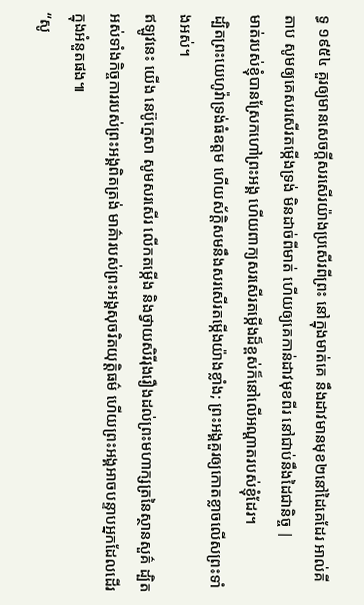ទ្ធ ១៩៥៤ គួរឲ្យមានសេចក្ដីសរសើរយ៉ាងប្រសើរពីព្រះ នៅក្នុងមាត់គេ នឹងដាវមានមុខ២នៅដៃគេដែរ អាល់គីតាប សូមឲ្យគេសរសើរតម្កើងទ្រង់ មិនដាច់ពីមាត់ ហើយឲ្យគេកាន់ដាវមុខពីរ នៅជាប់នឹងដៃជានិច្ច |
មាត់របស់ខ្ញុំបានស្រែកហៅព្រះអង្គ ហើយពាក្យសរសើរតម្កើងដ៏ខ្ពស់ក៏នៅលើអណ្ដាតរបស់ខ្ញុំដែរ។
ដ្បិតព្រះយេហូវ៉ាទ្រង់ធំឧត្ដម ហើយស័ក្ដិសមនឹងសរសើរតម្កើងយ៉ាងខ្លាំង; ព្រះអង្គគួរឲ្យកោតខ្លាចលើសព្រះទាំងអស់។
ឥឡូវនេះ យើង នេប៊ូក្នេសា សូមសរសើរ លើកតម្កើង និងថ្វាយសិរីរុងរឿងដល់ព្រះមហាក្សត្រនៃស្ថានសួគ៌ ដ្បិតអស់ទាំងកិច្ចការរបស់ព្រះអង្គពិតត្រង់ មាគ៌ារបស់ព្រះអង្គសុចរិតយុត្តិធម៌ ហើយព្រះអង្គអាចបន្ទាបអ្នកដែលដើរក្នុងអំនួតផង៕
“សូ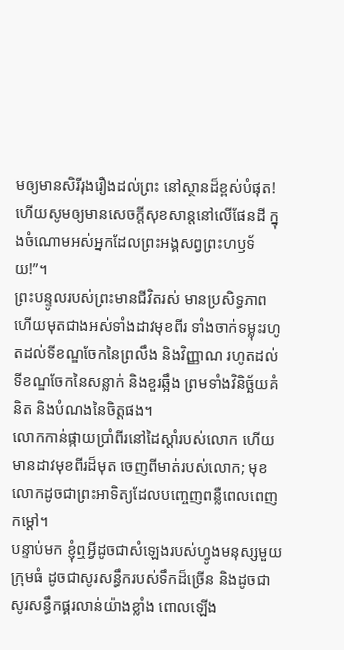មឲ្យមានសិរីរុងរឿងដល់ព្រះ នៅស្ថានដ៏ខ្ពស់បំផុត! ហើយសូមឲ្យមានសេចក្ដីសុខសាន្តនៅលើផែនដី ក្នុងចំណោមអស់អ្នកដែលព្រះអង្គសព្វព្រះហឫទ័យ!”។
ព្រះបន្ទូលរបស់ព្រះមានជីវិតរស់ មានប្រសិទ្ធភាព ហើយមុតជាងអស់ទាំងដាវមុខពីរ ទាំងចាក់ទម្លុះរហូតដល់ទីខណ្ឌចែកនៃព្រលឹង និងវិញ្ញាណ រហូតដល់ទីខណ្ឌចែកនៃសន្លាក់ និងខួរឆ្អឹង ព្រមទាំងវិនិច្ឆ័យគំនិត និងបំណងនៃចិត្តផង។
លោកកាន់ផ្កាយប្រាំពីរនៅដៃស្ដាំរបស់លោក ហើយមានដាវមុខពីរដ៏មុត ចេញពីមាត់របស់លោក; មុខលោកដូចជាព្រះអាទិត្យដែលបញ្ចេញពន្លឺពេលពេញកម្ដៅ។
បន្ទាប់មក ខ្ញុំឮអ្វីដូចជាសំឡេងរបស់ហ្វូងមនុស្សមួយក្រុមធំ ដូចជាសូរសន្ធឹករបស់ទឹកដ៏ច្រើន និងដូចជាសូរសន្ធឹកផ្គរលាន់យ៉ាងខ្លាំង ពោលឡើង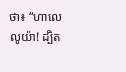ថា៖ “ហាលេលូយ៉ា! ដ្បិត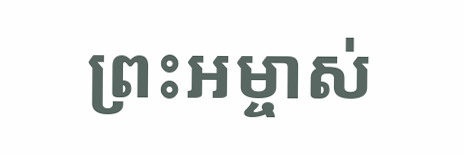ព្រះអម្ចាស់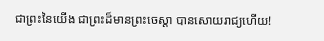ជាព្រះនៃយើង ជាព្រះដ៏មានព្រះចេស្ដា បានសោយរាជ្យហើយ!